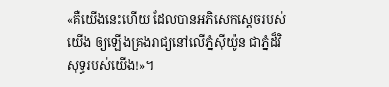«គឺយើងនេះហើយ ដែលបានអភិសេកស្ដេចរបស់យើង ឲ្យឡើងគ្រងរាជ្យនៅលើភ្នំស៊ីយ៉ូន ជាភ្នំដ៏វិសុទ្ធរបស់យើង!»។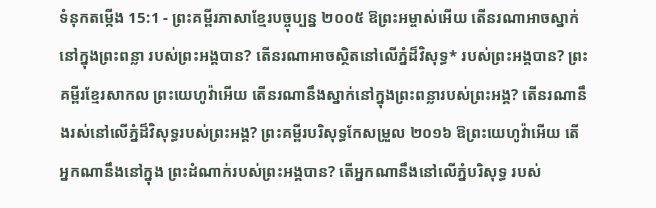ទំនុកតម្កើង 15:1 - ព្រះគម្ពីរភាសាខ្មែរបច្ចុប្បន្ន ២០០៥ ឱព្រះអម្ចាស់អើយ តើនរណាអាចស្នាក់នៅក្នុងព្រះពន្លា របស់ព្រះអង្គបាន? តើនរណាអាចស្ថិតនៅលើភ្នំដ៏វិសុទ្ធ* របស់ព្រះអង្គបាន? ព្រះគម្ពីរខ្មែរសាកល ព្រះយេហូវ៉ាអើយ តើនរណានឹងស្នាក់នៅក្នុងព្រះពន្លារបស់ព្រះអង្គ? តើនរណានឹងរស់នៅលើភ្នំដ៏វិសុទ្ធរបស់ព្រះអង្គ? ព្រះគម្ពីរបរិសុទ្ធកែសម្រួល ២០១៦ ឱព្រះយេហូវ៉ាអើយ តើអ្នកណានឹងនៅក្នុង ព្រះដំណាក់របស់ព្រះអង្គបាន? តើអ្នកណានឹងនៅលើភ្នំបរិសុទ្ធ របស់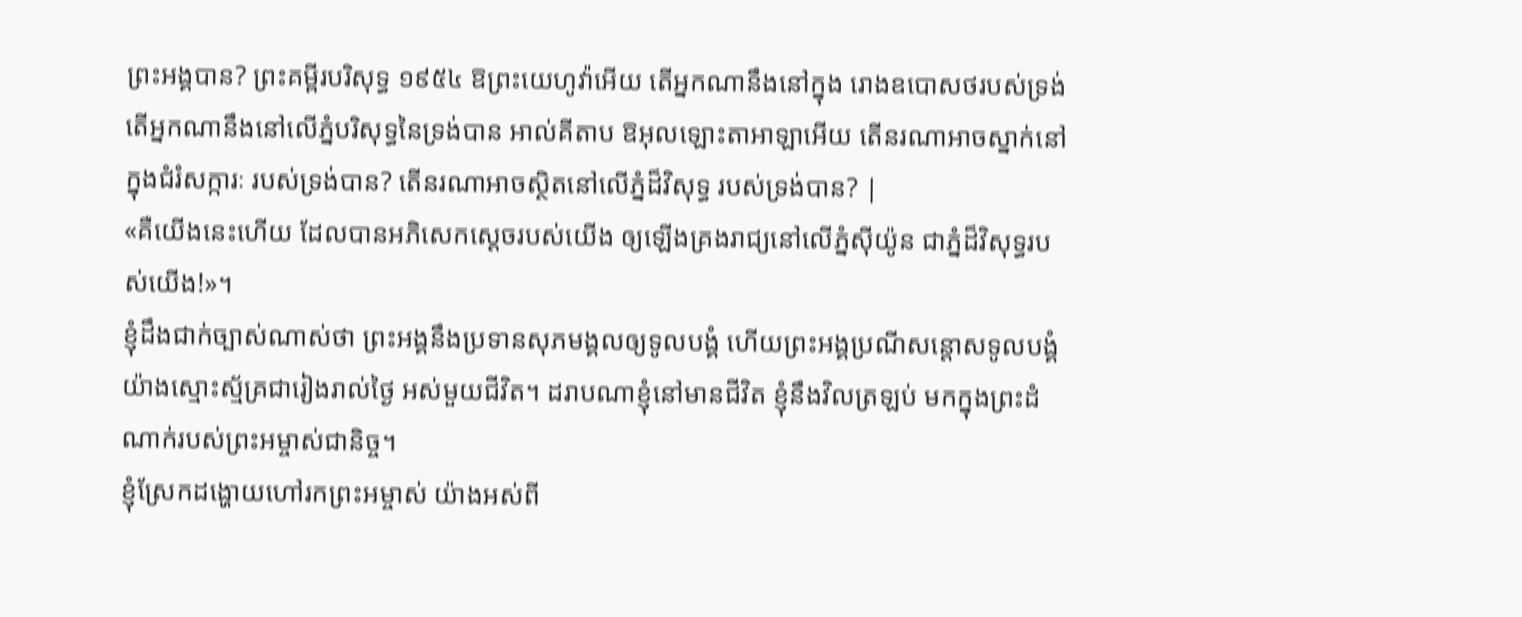ព្រះអង្គបាន? ព្រះគម្ពីរបរិសុទ្ធ ១៩៥៤ ឱព្រះយេហូវ៉ាអើយ តើអ្នកណានឹងនៅក្នុង រោងឧបោសថរបស់ទ្រង់ តើអ្នកណានឹងនៅលើភ្នំបរិសុទ្ធនៃទ្រង់បាន អាល់គីតាប ឱអុលឡោះតាអាឡាអើយ តើនរណាអាចស្នាក់នៅក្នុងជំរំសក្ការៈ របស់ទ្រង់បាន? តើនរណាអាចស្ថិតនៅលើភ្នំដ៏វិសុទ្ធ របស់ទ្រង់បាន? |
«គឺយើងនេះហើយ ដែលបានអភិសេកស្ដេចរបស់យើង ឲ្យឡើងគ្រងរាជ្យនៅលើភ្នំស៊ីយ៉ូន ជាភ្នំដ៏វិសុទ្ធរបស់យើង!»។
ខ្ញុំដឹងជាក់ច្បាស់ណាស់ថា ព្រះអង្គនឹងប្រទានសុភមង្គលឲ្យទូលបង្គំ ហើយព្រះអង្គប្រណីសន្ដោសទូលបង្គំ យ៉ាងស្មោះស្ម័គ្រជារៀងរាល់ថ្ងៃ អស់មួយជីវិត។ ដរាបណាខ្ញុំនៅមានជីវិត ខ្ញុំនឹងវិលត្រឡប់ មកក្នុងព្រះដំណាក់របស់ព្រះអម្ចាស់ជានិច្ច។
ខ្ញុំស្រែកដង្ហោយហៅរកព្រះអម្ចាស់ យ៉ាងអស់ពី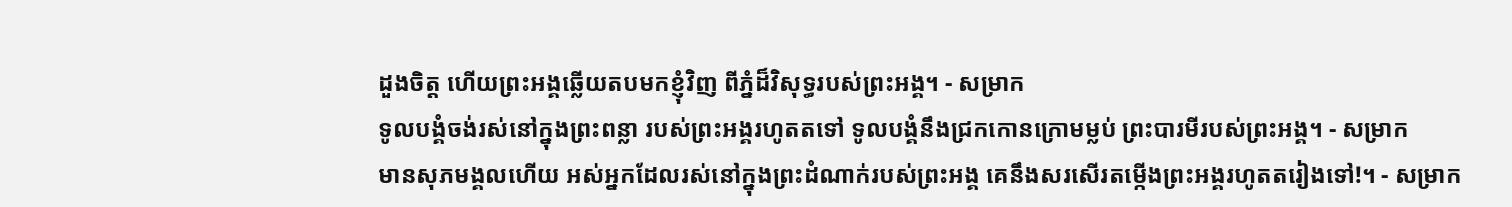ដួងចិត្ត ហើយព្រះអង្គឆ្លើយតបមកខ្ញុំវិញ ពីភ្នំដ៏វិសុទ្ធរបស់ព្រះអង្គ។ - សម្រាក
ទូលបង្គំចង់រស់នៅក្នុងព្រះពន្លា របស់ព្រះអង្គរហូតតទៅ ទូលបង្គំនឹងជ្រកកោនក្រោមម្លប់ ព្រះបារមីរបស់ព្រះអង្គ។ - សម្រាក
មានសុភមង្គលហើយ អស់អ្នកដែលរស់នៅក្នុងព្រះដំណាក់របស់ព្រះអង្គ គេនឹងសរសើរតម្កើងព្រះអង្គរហូតតរៀងទៅ!។ - សម្រាក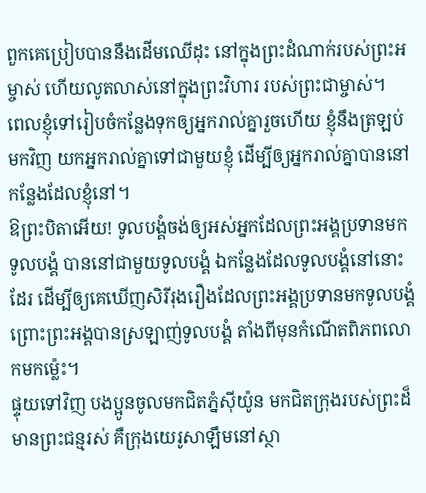ពួកគេប្រៀបបាននឹងដើមឈើដុះ នៅក្នុងព្រះដំណាក់របស់ព្រះអម្ចាស់ ហើយលូតលាស់នៅក្នុងព្រះវិហារ របស់ព្រះជាម្ចាស់។
ពេលខ្ញុំទៅរៀបចំកន្លែងទុកឲ្យអ្នករាល់គ្នារួចហើយ ខ្ញុំនឹងត្រឡប់មកវិញ យកអ្នករាល់គ្នាទៅជាមួយខ្ញុំ ដើម្បីឲ្យអ្នករាល់គ្នាបាននៅកន្លែងដែលខ្ញុំនៅ។
ឱព្រះបិតាអើយ! ទូលបង្គំចង់ឲ្យអស់អ្នកដែលព្រះអង្គប្រទានមកទូលបង្គំ បាននៅជាមួយទូលបង្គំ ឯកន្លែងដែលទូលបង្គំនៅនោះដែរ ដើម្បីឲ្យគេឃើញសិរីរុងរឿងដែលព្រះអង្គប្រទានមកទូលបង្គំ ព្រោះព្រះអង្គបានស្រឡាញ់ទូលបង្គំ តាំងពីមុនកំណើតពិភពលោកមកម៉្លេះ។
ផ្ទុយទៅវិញ បងប្អូនចូលមកជិតភ្នំស៊ីយ៉ូន មកជិតក្រុងរបស់ព្រះដ៏មានព្រះជន្មរស់ គឺក្រុងយេរូសាឡឹមនៅស្ថា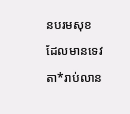នបរមសុខ ដែលមានទេវតា*រាប់លាន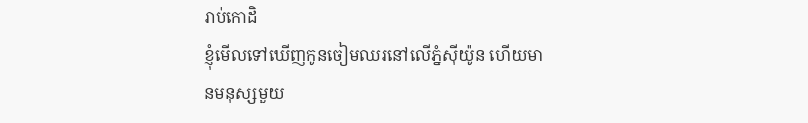រាប់កោដិ
ខ្ញុំមើលទៅឃើញកូនចៀមឈរនៅលើភ្នំស៊ីយ៉ូន ហើយមានមនុស្សមួយ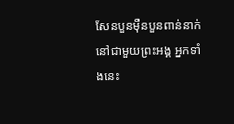សែនបួនម៉ឺនបួនពាន់នាក់ នៅជាមួយព្រះអង្គ អ្នកទាំងនេះ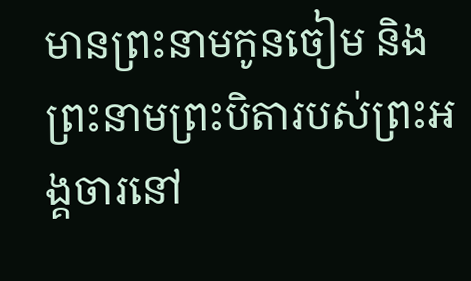មានព្រះនាមកូនចៀម និងព្រះនាមព្រះបិតារបស់ព្រះអង្គចារនៅ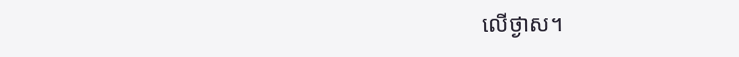លើថ្ងាស។